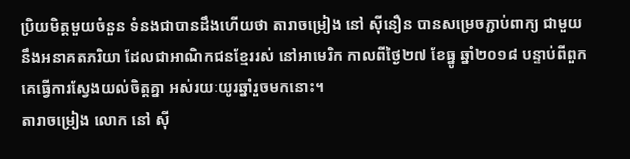ប្រិយមិត្តមួយចំនួន ទំនងជាបានដឹងហើយថា តារាចម្រៀង នៅ ស៊ីនឿន បានសម្រេចភ្ជាប់ពាក្យ ជាមួយនឹងអនាគតភរិយា ដែលជាអាណិកជនខ្មែររស់ នៅអាមេរិក កាលពីថ្ងៃ២៧ ខែធ្នូ ឆ្នាំ២០១៨ បន្ទាប់ពីពួកគេធ្វើការស្វែងយល់ចិត្តគ្នា អស់រយៈយូរឆ្នាំរួចមកនោះ។
តារាចម្រៀង លោក នៅ ស៊ី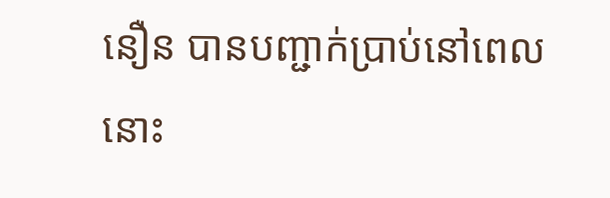នឿន បានបញ្ជាក់ប្រាប់នៅពេលនោះ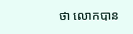ថា លោកបាន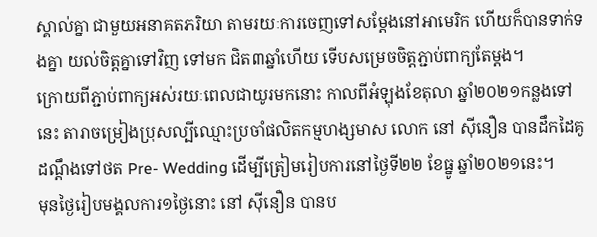ស្គាល់គ្នា ជាមួយអនាគតភរិយា តាមរយៈការចេញទៅសម្តែងនៅអាមេរិក ហើយក៏បានទាក់ទងគ្នា យល់ចិត្តគ្នាទៅវិញ ទៅមក ជិត៣ឆ្នាំហើយ ទើបសម្រេចចិត្តភ្ជាប់ពាក្យតែម្ដង។
ក្រោយពីភ្ជាប់ពាក្យអស់រយៈពេលជាយូរមកនោះ កាលពីអំឡុងខែតុលា ឆ្នាំ២០២១កន្លងទៅនេះ តារាចម្រៀងប្រុសល្បីឈ្មោះប្រចាំផលិតកម្មហង្សមាស លោក នៅ ស៊ីនឿន បានដឹកដៃគូដណ្តឹងទៅថត Pre- Wedding ដើម្បីត្រៀមរៀបការនៅថ្ងៃទី២២ ខែធ្នូ ឆ្នាំ២០២១នេះ។
មុនថ្ងៃរៀបមង្គលការ១ថ្ងៃនោះ នៅ ស៊ីនឿន បានប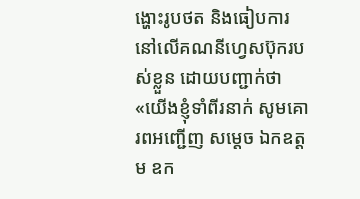ង្ហោះរូបថត និងធៀបការ នៅលើគណនីហ្វេសប៊ុករបស់ខ្លួន ដោយបញ្ជាក់ថា «យើងខ្ញុំទាំពីរនាក់ សូមគោរពអញ្ជើញ សម្ដេច ឯកឧត្តម ឧក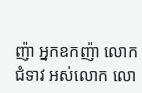ញ៉ា អ្នកឧកញ៉ា លោកជំទាវ អស់លោក លោ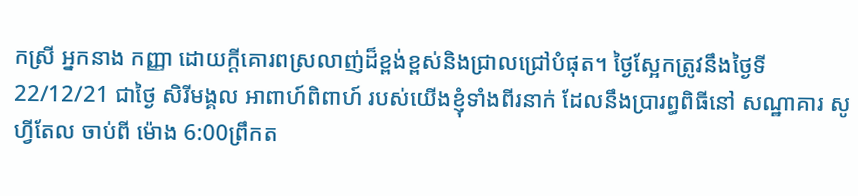កស្រី អ្នកនាង កញ្ញា ដោយក្ដីគោរពស្រលាញ់ដ៏ខ្ពង់ខ្ពស់និងជ្រាលជ្រៅបំផុត។ ថ្ងៃស្អែកត្រូវនឹងថ្ងៃទី22/12/21 ជាថ្ងៃ សិរីមង្គល អាពាហ៍ពិពាហ៍ របស់យើងខ្ញុំទាំងពីរនាក់ ដែលនឹងប្រារព្ធពិធីនៅ សណ្ឋាគារ សូហ្វីតែល ចាប់ពី ម៉ោង 6:00ព្រឹកត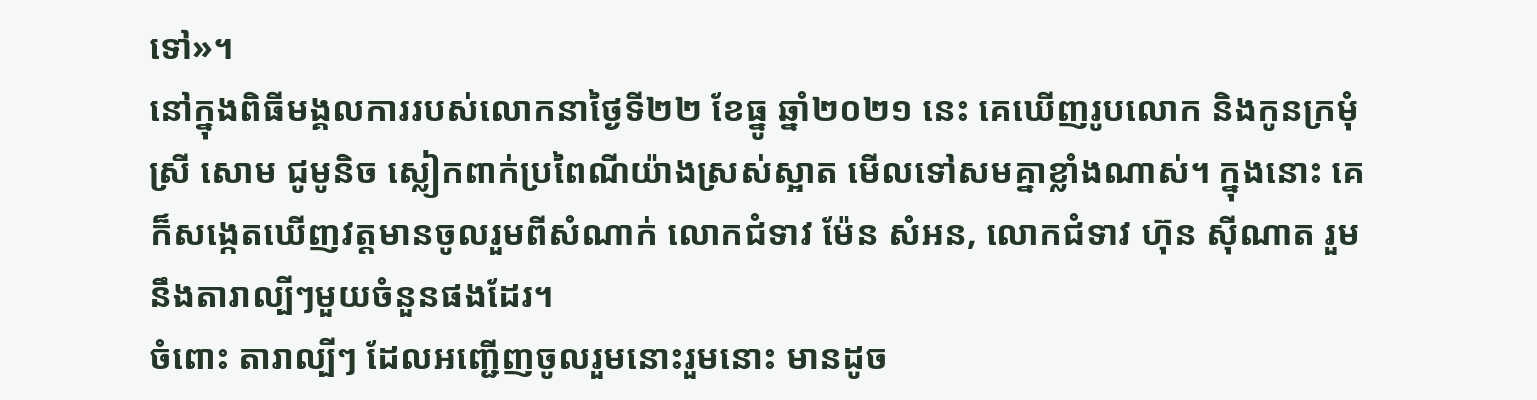ទៅ»។
នៅក្នុងពិធីមង្គលការរបស់លោកនាថ្ងៃទី២២ ខែធ្នូ ឆ្នាំ២០២១ នេះ គេឃើញរូបលោក និងកូនក្រមុំ ស្រី សោម ជូមូនិច ស្លៀកពាក់ប្រពៃណីយ៉ាងស្រស់ស្អាត មើលទៅសមគ្នាខ្លាំងណាស់។ ក្នុងនោះ គេក៏សង្កេតឃើញវត្តមានចូលរួមពីសំណាក់ លោកជំទាវ ម៉ែន សំអន, លោកជំទាវ ហ៊ុន ស៊ីណាត រួមនឹងតារាល្បីៗមួយចំនួនផងដែរ។
ចំពោះ តារាល្បីៗ ដែលអញ្ជើញចូលរួមនោះរួមនោះ មានដូច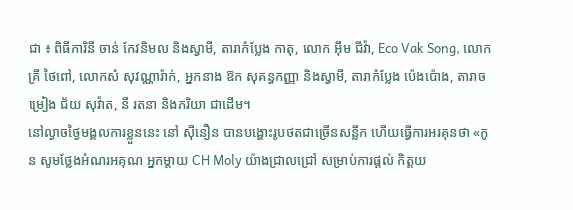ជា ៖ ពិធីការិនី ចាន់ កែវនិមល និងស្វាមី, តារាកំប្លែង កាតុ, លោក អ៊ឹម ជីវ៉ា, Eco Vak Song, លោកគ្រី ថៃពៅ, លោកសំ សុវណ្ណារ៉ាក់, អ្នកនាង ឱក សុគន្ធកញ្ញា និងស្វាមី, តារាកំប្លែង ប៉េងប៉ោង, តារាចម្រៀង ជ័យ សុវ៉ាត, នី រតនា និងភរិយា ជាដើម។
នៅល្ងាចថ្ងៃមង្គលការខ្លួននេះ នៅ ស៊ីនឿន បានបង្ហោះរូបថតជាច្រើនសន្លឹក ហើយធ្វើការអរគុនថា «កូន សូមថ្លែងអំណរអគុណ អ្នកម្ដាយ CH Moly យ៉ាងជ្រាលជ្រៅ សម្រាប់ការផ្ដល់ កិត្តយ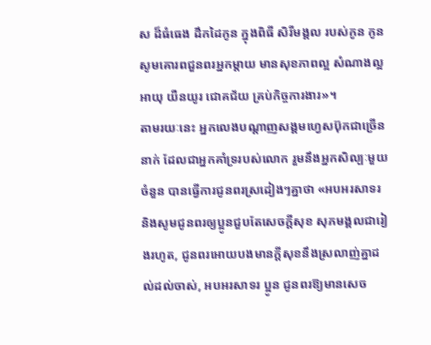ស ដ៏ធំធេង ដឹកដៃកូន ក្នុងពិធី សិរីមង្គល របស់កូន កូនសូមគោរពជួនពរអ្នកម្ដាយ មានសុខភាពល្អ សំណាងល្អ អាយុ យឺនយូរ ជោគជ័យ គ្រប់កិច្ចការងារ»។
តាមរយៈនេះ អ្នកលេងបណ្ដាញសង្គមហ្វេសប៊ុកជាច្រើននាក់ ដែលជាអ្នកគាំទ្ររបស់លោក រួមនឹងអ្នកសិល្បៈមួយចំនួន បានធ្វើការជូនពរស្រដៀងៗគ្នាថា «អបអរសាទរ និងសូមជូនពរឲ្យប្អូនជួបតែសេចក្តីសុខ សុភមង្គលជារៀងរហូត, ជូនពរអោយបងមានក្តីសុខនឹងស្រលាញ់គ្នាដល់ដល់ចាស់, អបអរសាទរ ប្អូន ជូនពរឱ្យមានសេច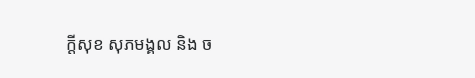ក្ដីសុខ សុភមង្គល និង ច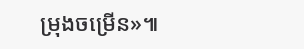ម្រុងចម្រើន»៕